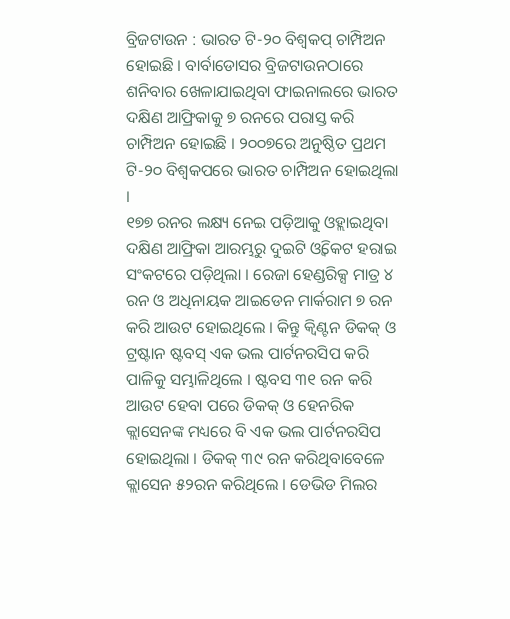ବ୍ରିଜଟାଉନ : ଭାରତ ଟି-୨୦ ବିଶ୍ବକପ୍ ଚାମ୍ପିଅନ ହୋଇଛି । ବାର୍ବାଡୋସର ବ୍ରିଜଟାଉନଠାରେ ଶନିବାର ଖେଳାଯାଇଥିବା ଫାଇନାଲରେ ଭାରତ ଦକ୍ଷିଣ ଆଫ୍ରିକାକୁ ୭ ରନରେ ପରାସ୍ତ କରି ଚାମ୍ପିଅନ ହୋଇଛି । ୨୦୦୭ରେ ଅନୁଷ୍ଠିତ ପ୍ରଥମ ଟି-୨୦ ବିଶ୍ବକପରେ ଭାରତ ଚାମ୍ପିଅନ ହୋଇଥିଲା ।
୧୭୭ ରନର ଲକ୍ଷ୍ୟ ନେଇ ପଡ଼ିଆକୁ ଓହ୍ଲାଇଥିବା ଦକ୍ଷିଣ ଆଫ୍ରିକା ଆରମ୍ଭରୁ ଦୁଇଟି ଓ୍ବିକେଟ ହରାଇ ସଂକଟରେ ପଡ଼ିଥିଲା । ରେଜା ହେଣ୍ଡରିକ୍ସ ମାତ୍ର ୪ ରନ ଓ ଅଧିନାୟକ ଆଇଡେନ ମାର୍କରାମ ୭ ରନ କରି ଆଉଟ ହୋଇଥିଲେ । କିନ୍ତୁ କ୍ବିଣ୍ଟନ ଡିକକ୍ ଓ ଟ୍ରଷ୍ଟାନ ଷ୍ଟବସ୍ ଏକ ଭଲ ପାର୍ଟନରସିପ କରି ପାଳିକୁ ସମ୍ଭାଳିଥିଲେ । ଷ୍ଟବସ ୩୧ ରନ କରି ଆଉଟ ହେବା ପରେ ଡିକକ୍ ଓ ହେନରିକ କ୍ଲାସେନଙ୍କ ମଧ୍ୟରେ ବି ଏକ ଭଲ ପାର୍ଟନରସିପ ହୋଇଥିଲା । ଡିକକ୍ ୩୯ ରନ କରିଥିବାବେଳେ କ୍ଲାସେନ ୫୨ରନ କରିଥିଲେ । ଡେଭିଡ ମିଲର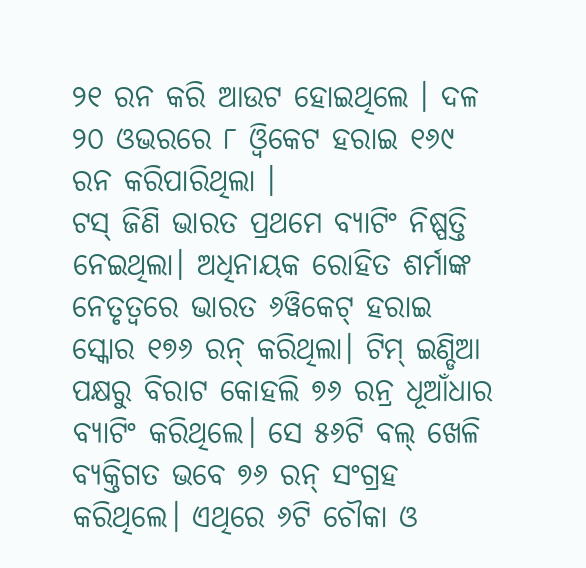୨୧ ରନ କରି ଆଉଟ ହୋଇଥିଲେ । ଦଳ ୨୦ ଓଭରରେ ୮ ଓ୍ବିକେଟ ହରାଇ ୧୬୯ ରନ କରିପାରିଥିଲା ।
ଟସ୍ ଜିଣି ଭାରତ ପ୍ରଥମେ ବ୍ୟାଟିଂ ନିଷ୍ପତ୍ତି ନେଇଥିଲା। ଅଧିନାୟକ ରୋହିତ ଶର୍ମାଙ୍କ ନେତୃତ୍ବରେ ଭାରତ ୬ୱିକେଟ୍ ହରାଇ ସ୍କୋର ୧୭୬ ରନ୍ କରିଥିଲା। ଟିମ୍ ଇଣ୍ଡିଆ ପକ୍ଷରୁ ବିରାଟ କୋହଲି ୭୬ ରନ୍ର ଧୂଆଁଧାର ବ୍ୟାଟିଂ କରିଥିଲେ। ସେ ୫୬ଟି ବଲ୍ ଖେଳି ବ୍ୟକ୍ତିଗତ ଭବେ ୭୬ ରନ୍ ସଂଗ୍ରହ କରିଥିଲେ। ଏଥିରେ ୬ଟି ଚୌକା ଓ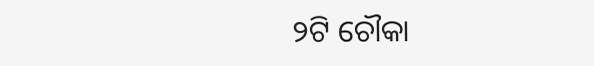୨ଟି ଚୌକା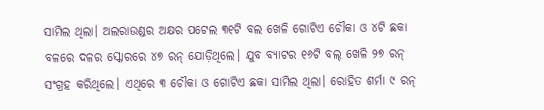ସାମିଲ ଥିଲା। ଅଲରାଉଣ୍ଡର ଅକ୍ଷର ପଟେଲ ୩୧ଟି ବଲ ଖେଳି ଗୋଟିଏ ଚୌକା ଓ ୪ଟି ଛକା ବଳରେ ଦଳର ସ୍କୋରରେ ୪୭ ରନ୍ ଯୋଡ଼ିଥିଲେ। ଯୁବ ବ୍ୟାଟର ୧୬ଟି ବଲ୍ ଖେଳି ୨୭ ରନ୍ ସଂଗ୍ରହ କରିଥିଲେ। ଏଥିରେ ୩ ଚୌକା ଓ ଗୋଟିଏ ଛକା ସାମିଲ ଥିଲା। ରୋହିତ ଶର୍ମା ୯ ରନ୍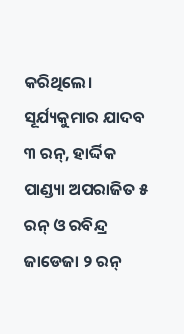କରିଥିଲେ। ସୂର୍ଯ୍ୟକୁମାର ଯାଦବ ୩ ରନ୍, ହାର୍ଦ୍ଦିକ ପାଣ୍ଡ୍ୟା ଅପରାଜିତ ୫ ରନ୍ ଓ ରବିନ୍ଦ୍ର ଜାଡେଜା ୨ ରନ୍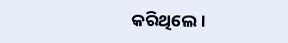କରିଥିଲେ।